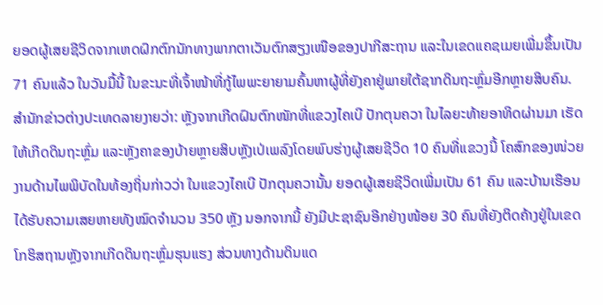ຍອດຜູ້ເສຍຊີວິດຈາກເຫດຝົກຕົກນັກທາງພາກຕາເວັນຕົກສຽງເໜືອຂອງປາກີສະຖານ ແລະໃນເຂດແຄຊເມຍເພີ່ມຂຶ້ນເປັນ 71 ຄົນແລ້ວ ໃນວັນມື້ນີ້ ໃນຂະນະທີ່ເຈົ້າໜ້າທີ່ກູ້ໄພພະຍາຍາມຄົ້ນຫາຜູ້ທີ່ຍັງຄາຢູ່ພາຍໃຕ້ຊາກດິນຖະຫຼົ່ມອີກຫຼາຍສິບຄົນ.
ສຳນັກຂ່າວຕ່າງປະເທດລາຍງາຍວ່າ: ຫຼັງຈາກເກີດຝົນຕົກໜັກທີ່ແຂວງໄຄເບີ ປັກຕຸນຄວາ ໃນໄລຍະທ້າຍອາທິດຜ່ານມາ ເຮັດໃຫ້ເກີດດິນຖະຫຼົ່ມ ແລະຫຼັງຄາຂອງບ້າຍຫຼາຍສິບຫຼັງເປ່ເພລົງໂດຍພົບຮ່າງຜູ້ເສຍຊີວິດ 10 ຄົນທີ່ແຂວງນີ້ ໂຄສົກຂອງໜ່ວຍງານດ້ານໄພພິບັດໃນທ້ອງຖິ່ນກ່າວວ່າ ໃນແຂວງໄຄເບີ ປັກຕຸນຄວານັ້ນ ຍອດຜູ້ເສຍຊີວິດເພີ່ມເປັນ 61 ຄົນ ແລະບ້ານເຮືອນໄດ້ຮັບຄວາມເສຍຫາຍທັງໝົດຈຳນວນ 350 ຫຼັງ ນອກຈາກນີ້ ຍັງມີປະຊາຊົນອີກຢ່າງໜ້ອຍ 30 ຄົນທີ່ຍັງຕິດຄ້າງຢູ່ໃນເຂດໂກຮິສຖານຫຼັງຈາກເກີດດິນຖະຫຼົ່ມຮຸນແຮງ ສ່ວນທາງດ້ານດິນແດ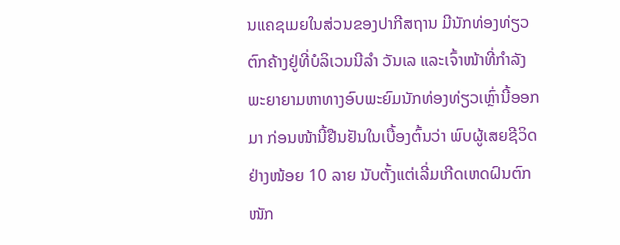ນແຄຊເມຍໃນສ່ວນຂອງປາກີສຖານ ມີນັກທ່ອງທ່ຽວຕົກຄ້າງຢູ່ທີ່ບໍລິເວນນີລຳ ວັນເລ ແລະເຈົ້າໜ້າທີ່ກຳລັງພະຍາຍາມຫາທາງອົບພະຍົມນັກທ່ອງທ່ຽວເຫຼົ່ານີ້ອອກມາ ກ່ອນໜ້ານີ້ຢືນຢັນໃນເບື້ອງຕົ້ນວ່າ ພົບຜູ້ເສຍຊີວິດຢ່າງໜ້ອຍ 10 ລາຍ ນັບຕັ້ງແຕ່ເລີ່ມເກີດເຫດຝົນຕົກໜັກ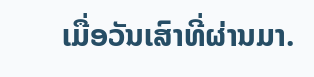ເມື່ອວັນເສົາທີ່ຜ່ານມາ.